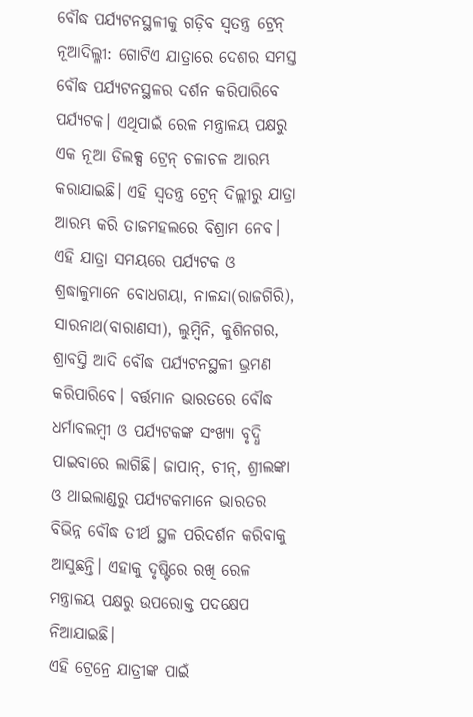ବୌଦ୍ଧ ପର୍ଯ୍ୟଟନସ୍ଥଳୀକୁ ଗଡ଼ିବ ସ୍ୱତନ୍ତ୍ର ଟ୍ରେନ୍
ନୂଆଦିଲ୍ଳୀ: ଗୋଟିଏ ଯାତ୍ରାରେ ଦେଶର ସମସ୍ତ ବୌଦ୍ଧ ପର୍ଯ୍ୟଟନସ୍ଥଳର ଦର୍ଶନ କରିପାରିବେ ପର୍ଯ୍ୟଟକ। ଏଥିପାଇଁ ରେଳ ମନ୍ତ୍ରାଳୟ ପକ୍ଷରୁ ଏକ ନୂଆ ଡିଲକ୍ସ ଟ୍ରେନ୍ ଚଳାଚଳ ଆରମ୍ଭ କରାଯାଇଛି। ଏହି ସ୍ୱତନ୍ତ୍ର ଟ୍ରେନ୍ ଦିଲ୍ଲୀରୁ ଯାତ୍ରା ଆରମ୍ଭ କରି ତାଜମହଲରେ ବିଶ୍ରାମ ନେବ। ଏହି ଯାତ୍ରା ସମୟରେ ପର୍ଯ୍ୟଟକ ଓ ଶ୍ରଦ୍ଧାଳୁମାନେ ବୋଧଗୟା, ନାଳନ୍ଦା(ରାଜଗିରି), ସାରନାଥ(ବାରାଣସୀ), ଲୁମ୍ବିନି, କୁଶିନଗର, ଶ୍ରାବସ୍ତି ଆଦି ବୌଦ୍ଧ ପର୍ଯ୍ୟଟନସ୍ଥଳୀ ଭ୍ରମଣ କରିପାରିବେ। ବର୍ତ୍ତମାନ ଭାରତରେ ବୌଦ୍ଧ ଧର୍ମାବଲମ୍ବୀ ଓ ପର୍ଯ୍ୟଟକଙ୍କ ସଂଖ୍ୟା ବୃଦ୍ଧି ପାଇବାରେ ଲାଗିଛି। ଜାପାନ୍, ଚୀନ୍, ଶ୍ରୀଲଙ୍କା ଓ ଥାଇଲାଣ୍ଡରୁ ପର୍ଯ୍ୟଟକମାନେ ଭାରତର ବିଭିନ୍ନ ବୌଦ୍ଧ ତୀର୍ଥ ସ୍ଥଳ ପରିଦର୍ଶନ କରିବାକୁ ଆସୁଛନ୍ତି। ଏହାକୁ ଦୃଷ୍ଟିରେ ରଖି ରେଳ ମନ୍ତ୍ରାଳୟ ପକ୍ଷରୁ ଉପରୋକ୍ତ ପଦକ୍ଷେପ ନିଆଯାଇଛି।
ଏହି ଟ୍ରେନ୍ରେ ଯାତ୍ରୀଙ୍କ ପାଇଁ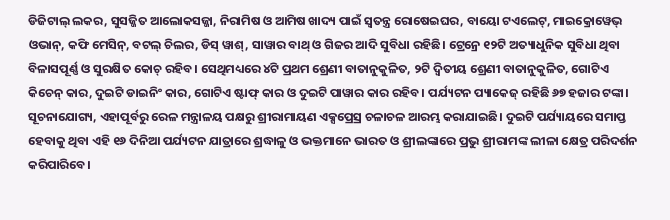ଡିଜିଟାଲ୍ ଲକର, ସୁସଜ୍ଜିତ ଆଲୋକସଜ୍ଜା, ନିରାମିଷ ଓ ଆମିଷ ଖାଦ୍ୟ ପାଇଁ ସ୍ୱତନ୍ତ୍ର ରୋଷେଇଘର, ବାୟୋ ଟଏଲେଟ୍, ମାଇକ୍ରୋୱେଭ୍ ଓଭାନ୍, କଫି ମେସିନ୍, ବଟଲ୍ ଚିଲର, ଡିସ୍ ୱାଶ୍, ସାୱାର ବାଥ୍ ଓ ଗିଜର ଆଦି ସୁବିଧା ରହିଛି। ଟ୍ରେନ୍ରେ ୧୨ଟି ଅତ୍ୟାଧୁନିକ ସୁବିଧା ଥିବା ବିଳାସପୂର୍ଣ୍ଣ ଓ ସୁରକ୍ଷିତ କୋଚ୍ ରହିବ। ସେଥିମଧ୍ୟରେ ୪ଟି ପ୍ରଥମ ଶ୍ରେଣୀ ବାତାନୁକୁଳିତ, ୨ଟି ଦ୍ୱିତୀୟ ଶ୍ରେଣୀ ବାତାନୁକୁଳିତ, ଗୋଟିଏ କିଚେନ୍ କାର, ଦୁଇଟି ଡାଇନିଂ କାର, ଗୋଟିଏ ଷ୍ଟାଫ୍ କାର ଓ ଦୁଇଟି ପାୱାର କାର ରହିବ। ପର୍ଯ୍ୟଟନ ପ୍ୟାକେଜ୍ ରହିଛି ୬୭ ହଜାର ଟଙ୍କା।
ସୂଚନାଯୋଗ୍ୟ, ଏହାପୂର୍ବରୁ ରେଳ ମନ୍ତ୍ରାଳୟ ପକ୍ଷରୁ ଶ୍ରୀରାମାୟଣ ଏକ୍ସପ୍ରେସ୍ର ଚଳାଚଳ ଆରମ୍ଭ କରାଯାଇଛି। ଦୁଇଟି ପର୍ଯ୍ୟାୟରେ ସମାପ୍ତ ହେବାକୁ ଥିବା ଏହି ୧୬ ଦିନିଆ ପର୍ଯ୍ୟଟନ ଯାତ୍ରାରେ ଶ୍ରଦ୍ଧାଳୁ ଓ ଭକ୍ତମାନେ ଭାରତ ଓ ଶ୍ରୀଲଙ୍କାରେ ପ୍ରଭୁ ଶ୍ରୀରାମଙ୍କ ଲୀଳା କ୍ଷେତ୍ର ପରିଦର୍ଶନ କରିପାରିବେ।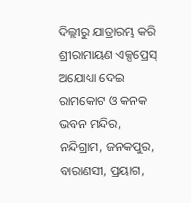ଦିଲ୍ଲୀରୁ ଯାତ୍ରାରମ୍ଭ କରି ଶ୍ରୀରାମାୟଣ ଏକ୍ସପ୍ରେସ୍ ଅଯୋଧ୍ୟା ଦେଇ ରାମକୋଟ ଓ କନକ ଭବନ ମନ୍ଦିର, ନନ୍ଦିଗ୍ରାମ, ଜନକପୁର, ବାରାଣସୀ, ପ୍ରୟାଗ,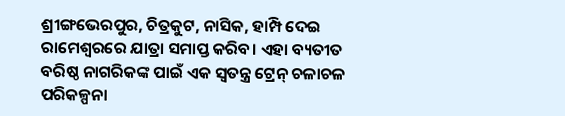ଶ୍ରୀଙ୍ଗଭେରପୁର, ଚିତ୍ରକୁଟ, ନାସିକ, ହାମ୍ପି ଦେଇ ରାମେଶ୍ୱରରେ ଯାତ୍ରା ସମାପ୍ତ କରିବ। ଏହା ବ୍ୟତୀତ ବରିଷ୍ଠ ନାଗରିକଙ୍କ ପାଇଁ ଏକ ସ୍ୱତନ୍ତ୍ର ଟ୍ରେନ୍ ଚଳାଚଳ ପରିକଳ୍ପନା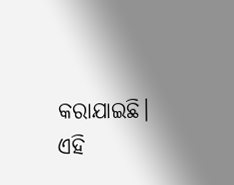କରାଯାଇଛି। ଏହି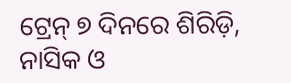ଟ୍ରେନ୍ ୭ ଦିନରେ ଶିରିଡ଼ି, ନାସିକ ଓ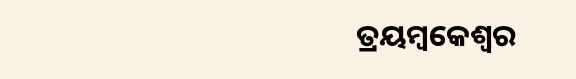ତ୍ରୟମ୍ବକେଶ୍ୱର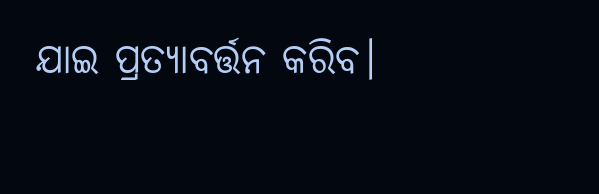ଯାଇ ପ୍ରତ୍ୟାବର୍ତ୍ତନ କରିବ।